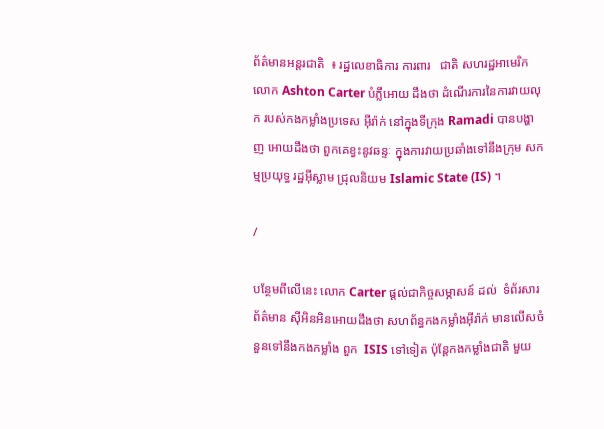ព័ត៌មានអន្តរជាតិ  ៖ រដ្ឋលេខាធិការ ការពារ   ជាតិ សហរដ្ឋអាមេរិក លោក Ashton Carter បំភ្លឹអោយ ដឹងថា ដំណើរការនៃការវាយលុក របស់កងកម្លាំងប្រទេស អ៊ីរ៉ាក់ នៅក្នុងទីក្រុង Ramadi បានបង្ហាញ អោយដឹងថា ពួកគេខ្វះនូវឆន្ទៈ ក្នុងការវាយប្រឆាំងទៅនឹងក្រុម សកម្មប្រយុទ្ធ រដ្ឋអ៊ីស្លាម ជ្រុលនិយម Islamic State (IS) ។

/

បន្ថែមពីលើនេះ លោក Carter ផ្តល់ជាកិច្ចសម្ភាសន៍ ដល់  ទំព័រសារព័ត៌មាន ស៊ីអិនអិនអោយដឹងថា សហព័ន្ធកងកម្លាំងអ៊ីរ៉ាក់ មានលើសចំនួនទៅនឹងកងកម្លាំង ពួក  ISIS ទៅទៀត ប៉ុន្តែកងកម្លាំងជាតិ មួយ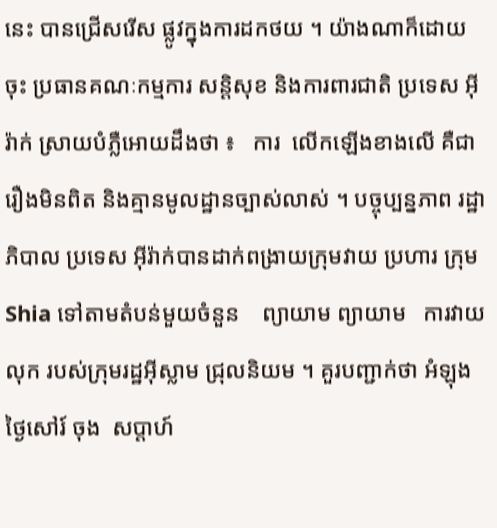នេះ បានជ្រើសរើស ផ្លូវក្នុងការដកថយ ។ យ៉ាងណាក៏ដោយចុះ ប្រធានគណៈកម្មការ សន្តិសុខ និងការពារជាតិ ប្រទេស អ៊ីរ៉ាក់ ស្រាយបំភ្លឺអោយដឹងថា ៖   ការ  លើកឡើងខាងលើ គឺជារឿងមិនពិត និងគ្មានមូលដ្ឋានច្បាស់លាស់ ។ បច្ចុប្បន្នភាព រដ្ឋាភិបាល ប្រទេស អ៊ីរ៉ាក់បានដាក់ពង្រាយក្រុមវាយ ប្រហារ ក្រុម Shia ទៅតាមតំបន់មួយចំនួន    ព្យាយាម ព្យាយាម   ការវាយលុក របស់ក្រុមរដ្ឋអ៊ីស្លាម ជ្រុលនិយម ។ គួរបញ្ជាក់ថា អំឡុងថ្ងៃសៅរ៍ ចុង  សប្តាហ៍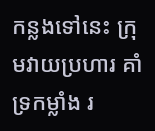កន្លងទៅនេះ ក្រុមវាយប្រហារ គាំទ្រកម្លាំង រ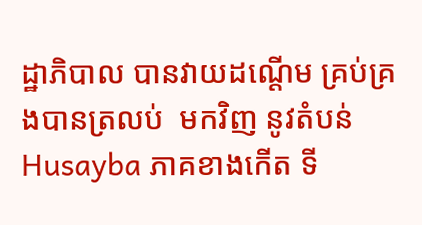ដ្ឋាភិបាល បានវាយដណ្តើម គ្រប់គ្រងបានត្រលប់  មកវិញ នូវតំបន់ Husayba ភាគខាងកើត ទី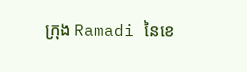ក្រុង Ramadi នៃខេ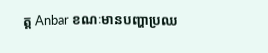ត្ត Anbar ខណៈមានបញ្ហាប្រឈ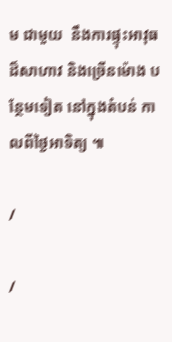ម ជាមួយ  នឹងការផ្ទុះអាវុធ ដ៏សាហាវ និងច្រើនម៉ោង បន្ថែមទៀត នៅក្នុងតំបន់ កាលពីថ្ងៃអាទិត្យ ៕

/

/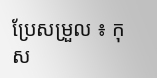ប្រែសម្រួល ៖ កុស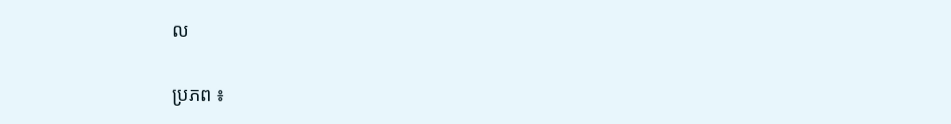ល

ប្រភព ៖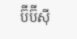ប៊ីប៊ីស៊ី